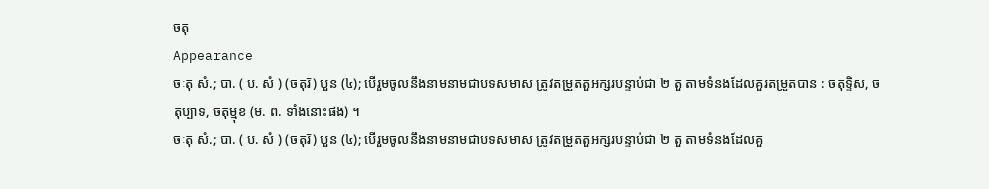ចតុ
Appearance
ចៈតុ សំ.; បា. ( ប. សំ ) (ចតុរ៑) បួន (៤); បើរួមចូលនឹងនាមនាមជាបទសមាស ត្រូវតម្រួតតួអក្សរបន្ទាប់ជា ២ តួ តាមទំនងដែលគួរតម្រួតបាន : ចតុទ្ទិស, ចតុប្បាទ, ចតុម្មុខ (ម. ព. ទាំងនោះផង) ។
ចៈតុ សំ.; បា. ( ប. សំ ) (ចតុរ៑) បួន (៤); បើរួមចូលនឹងនាមនាមជាបទសមាស ត្រូវតម្រួតតួអក្សរបន្ទាប់ជា ២ តួ តាមទំនងដែលគួ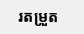រតម្រួត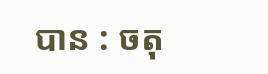បាន : ចតុ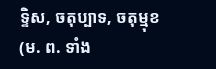ទ្ទិស, ចតុប្បាទ, ចតុម្មុខ (ម. ព. ទាំង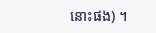នោះផង) ។